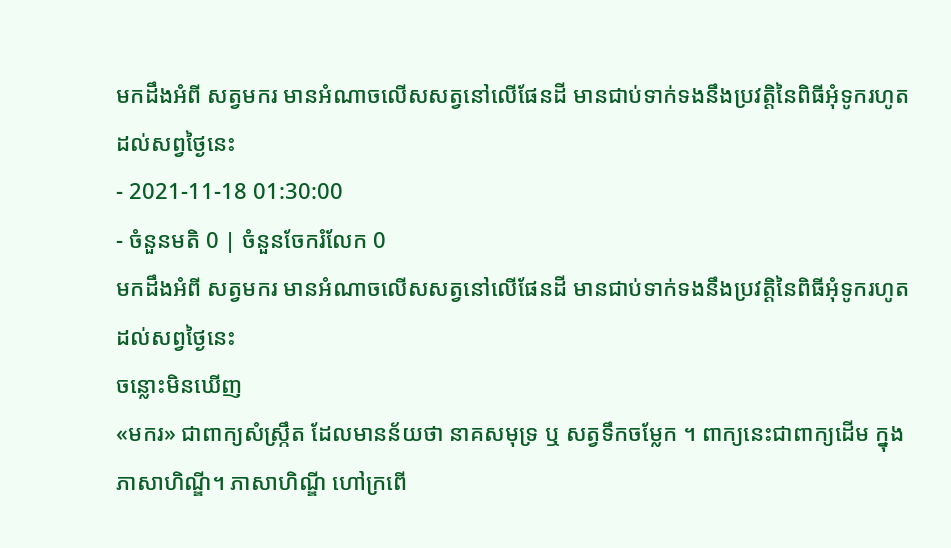មកដឹងអំពី សត្វមករ មានអំណាចលើសសត្វនៅលើផែនដី មានជាប់ទាក់ទងនឹងប្រវត្តិនៃពិធីអុំទូករហូតដល់សព្វថ្ងៃនេះ
- 2021-11-18 01:30:00
- ចំនួនមតិ 0 | ចំនួនចែករំលែក 0
មកដឹងអំពី សត្វមករ មានអំណាចលើសសត្វនៅលើផែនដី មានជាប់ទាក់ទងនឹងប្រវត្តិនៃពិធីអុំទូករហូតដល់សព្វថ្ងៃនេះ
ចន្លោះមិនឃើញ
«មករ» ជាពាក្យសំស្ក្រឹត ដែលមានន័យថា នាគសមុទ្រ ឬ សត្វទឹកចម្លែក ។ ពាក្យនេះជាពាក្យដើម ក្នុងភាសាហិណ្ឌី។ ភាសាហិណ្ឌី ហៅក្រពើ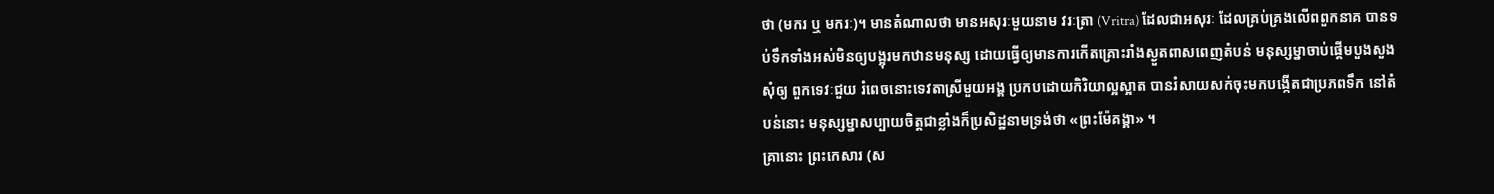ថា (មករ ឬ មករៈ)។ មានតំណាលថា មានអសុរៈមួយនាម វរៈត្រា (Vritra) ដែលជាអសុរៈ ដែលគ្រប់គ្រងលើពពួកនាគ បានទប់ទឹកទាំងអស់មិនឲ្យបង្អុរមកឋានមនុស្ស ដោយធ្វើឲ្យមានការកើតគ្រោះរាំងស្ងួតពាសពេញតំបន់ មនុស្សម្នាចាប់ផ្ដើមបួងសួងសុំឲ្យ ពួកទេវៈជួយ រំពេចនោះទេវតាស្រីមួយអង្គ ប្រកបដោយកិរិយាល្អស្អាត បានរំសាយសក់ចុះមកបង្កើតជាប្រភពទឹក នៅតំបន់នោះ មនុស្សម្នាសប្បាយចិត្តជាខ្លាំងក៏ប្រសិដ្ឋនាមទ្រង់ថា «ព្រះម៉ែគង្គា» ។
គ្រានោះ ព្រះកេសារ (ស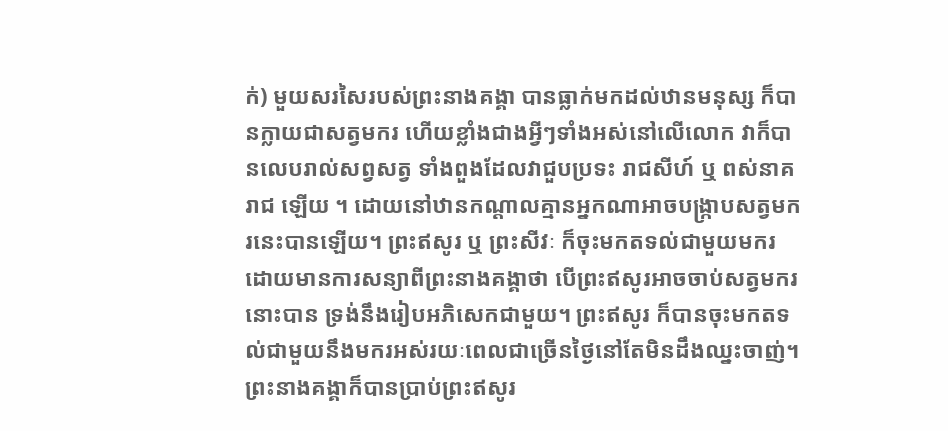ក់) មួយសរសៃរបស់ព្រះនាងគង្គា បានធ្លាក់មកដល់ឋានមនុស្ស ក៏បានក្លាយជាសត្វមករ ហើយខ្លាំងជាងអ្វីៗទាំងអស់នៅលើលោក វាក៏បានលេបរាល់សព្វសត្វ ទាំងពួងដែលវាជួបប្រទះ រាជសីហ៍ ឬ ពស់នាគរាជ ឡើយ ។ ដោយនៅឋានកណ្តាលគ្មានអ្នកណាអាចបង្ក្រាបសត្វមករនេះបានឡើយ។ ព្រះឥសូរ ឬ ព្រះសីវៈ ក៏ចុះមកតទល់ជាមួយមករ ដោយមានការសន្យាពីព្រះនាងគង្គាថា បើព្រះឥសូរអាចចាប់សត្វមករ នោះបាន ទ្រង់នឹងរៀបអភិសេកជាមួយ។ ព្រះឥសូរ ក៏បានចុះមកតទល់ជាមួយនឹងមករអស់រយៈពេលជាច្រើនថ្ងៃនៅតែមិនដឹងឈ្នះចាញ់។ ព្រះនាងគង្គាក៏បានប្រាប់ព្រះឥសូរ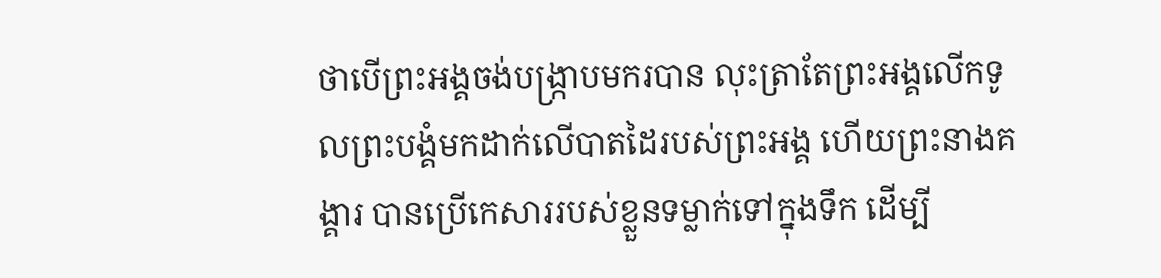ថាបើព្រះអង្គចង់បង្ក្រាបមករបាន លុះត្រាតែព្រះអង្គលើកទូលព្រះបង្គំមកដាក់លើបាតដៃរបស់ព្រះអង្គ ហើយព្រះនាងគង្គារ បានប្រើកេសាររបស់ខ្លួនទម្លាក់ទៅក្នុងទឹក ដើម្បី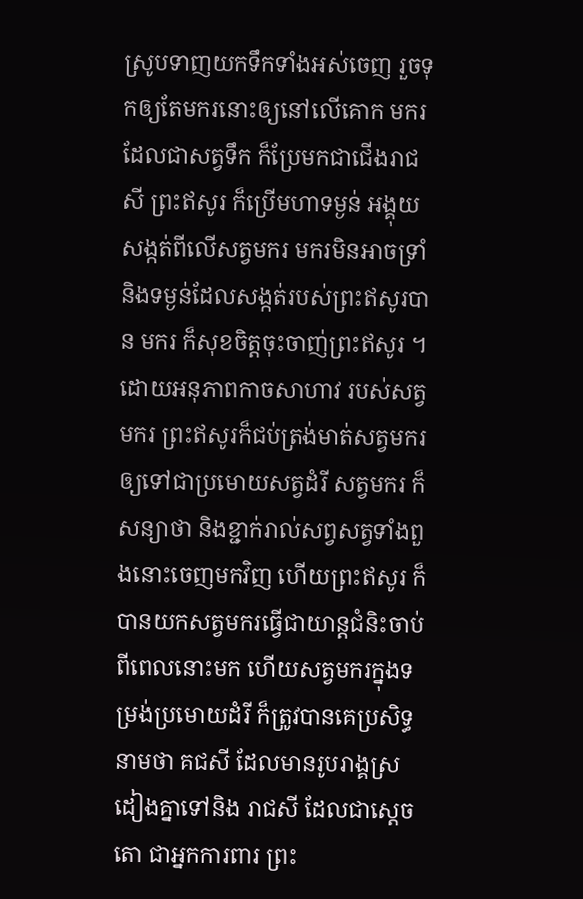ស្រូបទាញយកទឹកទាំងអស់ចេញ រួចទុកឲ្យតែមករនោះឲ្យនៅលើគោក មករដែលជាសត្វទឹក ក៏ប្រែមកជាជើងរាជសី ព្រះឥសូរ ក៏ប្រើមហាទម្ងន់ អង្គុយសង្កត់ពីលើសត្វមករ មករមិនអាចទ្រាំនិងទម្ងន់ដែលសង្កត់របស់ព្រះឥសូរបាន មករ ក៏សុខចិត្តចុះចាញ់ព្រះឥសូរ ។
ដោយអនុភាពកាចសាហាវ របស់សត្វមករ ព្រះឥសូរក៏ជប់ត្រង់មាត់សត្វមករ ឲ្យទៅជាប្រមោយសត្វដំរី សត្វមករ ក៏សន្យាថា និងខ្ជាក់រាល់សព្វសត្វទាំងពួងនោះចេញមកវិញ ហើយព្រះឥសូរ ក៏បានយកសត្វមករធ្វើជាយាន្តជំនិះចាប់ពីពេលនោះមក ហើយសត្វមករក្នុងទម្រង់ប្រមោយដំរី ក៏ត្រូវបានគេប្រសិទ្ធនាមថា គជសី ដែលមានរូបរាង្គស្រដៀងគ្នាទៅនិង រាជសី ដែលជាស្តេចតោ ជាអ្នកការពារ ព្រះ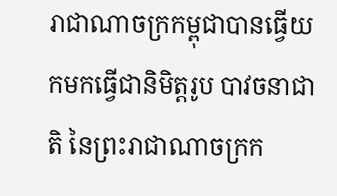រាជាណាចក្រកម្ពុជាបានធ្វើយកមកធ្វើជានិមិត្តរូប បាវចនាជាតិ នៃព្រះរាជាណាចក្រក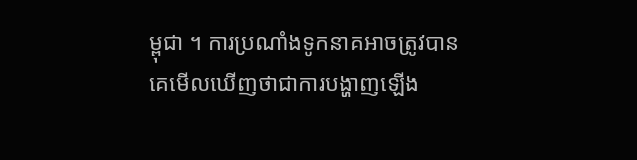ម្ពុជា ។ ការប្រណាំងទូកនាគអាចត្រូវបានគេមើលឃើញថាជាការបង្ហាញឡើង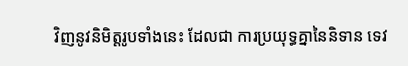វិញនូវនិមិត្តរូបទាំងនេះ ដែលជា ការប្រយុទ្ធគ្នានៃនិទាន ទេវ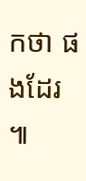កថា ផងដែរ ៕